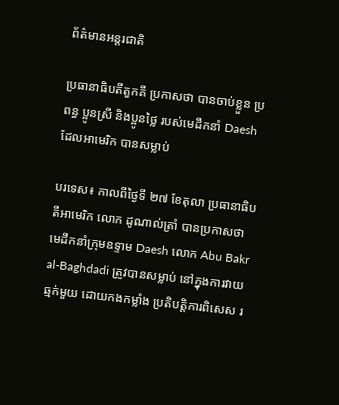ព័ត៌មានអន្តរជាតិ

ប្រធានាធិបតីតួកគី ប្រកាសថា បានចាប់ខ្លួន ប្រពន្ធ ប្អូនស្រី និងប្អូនថ្លៃ របស់មេដឹកនាំ Daesh ដែលអាមេរិក បានសម្លាប់

បរទេស៖ កាលពីថ្ងៃទី ២៧ ខែតុលា ប្រធានាធិបតីអាមេរិក លោក ដូណាល់ត្រាំ បានប្រកាសថា មេដឹកនាំក្រុមឧទ្ទាម Daesh លោក Abu Bakr al-Baghdadi ត្រូវបានសម្លាប់ នៅក្នុងការវាយឆ្មក់មួយ ដោយកងកម្លាំង ប្រតិបត្តិការពិសេស រ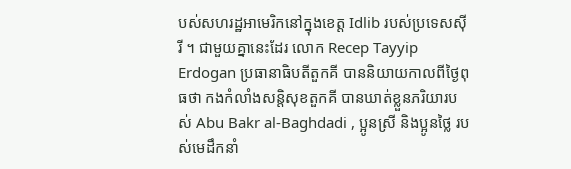បស់សហរដ្ឋអាមេរិកនៅក្នុងខេត្ត Idlib របស់ប្រទេសស៊ីរី ។ ជាមួយគ្នានេះដែរ លោក Recep Tayyip Erdogan ប្រធានាធិបតីតួកគី បាននិយាយកាលពីថ្ងៃពុធថា កងកំលាំងសន្តិសុខតួកគី បានឃាត់ខ្លួនភរិយារបស់ Abu Bakr al-Baghdadi , ប្អូនស្រី និងប្អូនថ្លៃ របស់មេដឹកនាំ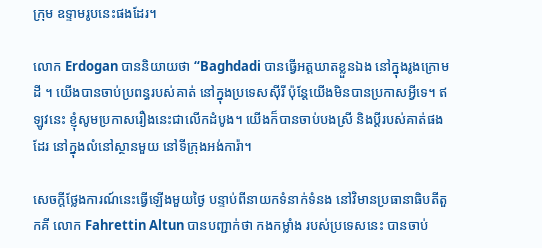ក្រុម ឧទ្ទាមរូបនេះផងដែរ។

លោក Erdogan បាននិយាយថា “Baghdadi បានធ្វើអត្តឃាតខ្លួនឯង នៅក្នុងរូងក្រោមដី ។ យើងបានចាប់ប្រពន្ធរបស់គាត់ នៅក្នុងប្រទេសស៊ីរី ប៉ុន្តែយើងមិនបានប្រកាសអ្វីទេ។ ឥឡូវនេះ ខ្ញុំសូមប្រកាសរឿងនេះជាលើកដំបូង។ យើងក៏បានចាប់បងស្រី និងប្តីរបស់គាត់ផងដែរ នៅក្នុងលំនៅស្ថានមួយ នៅទីក្រុងអង់ការ៉ា។

សេចក្តីថ្លែងការណ៍នេះធ្វើឡើងមួយថ្ងៃ បន្ទាប់ពីនាយកទំនាក់ទំនង នៅវិមានប្រធានាធិបតីតួកគី លោក Fahrettin Altun បានបញ្ជាក់ថា កងកម្លាំង របស់ប្រទេសនេះ បានចាប់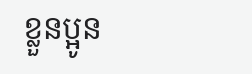ខ្លួនប្អូន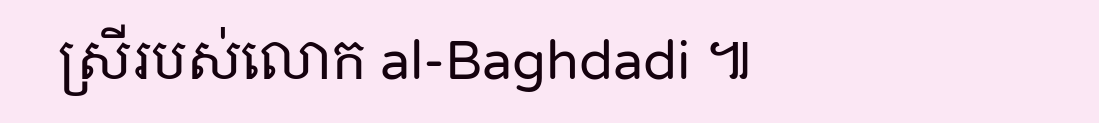ស្រីរបស់លោក al-Baghdadi ៕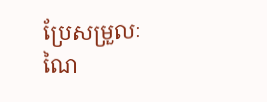ប្រែសម្រួលៈ ណៃ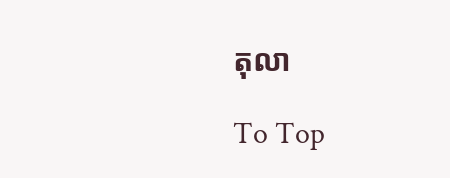តុលា

To Top